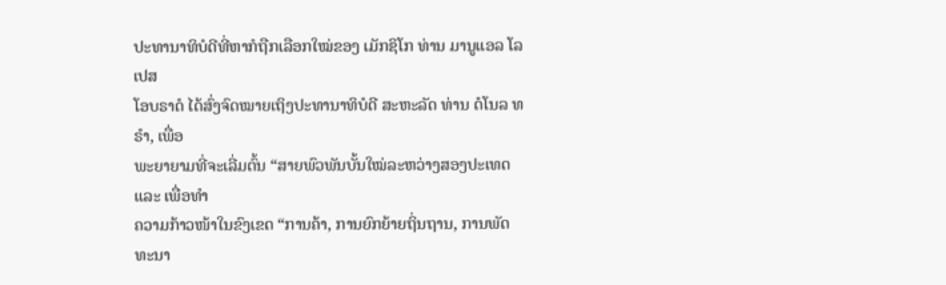ປະທານາທິບໍດີທີ່ຫາກໍຖືກເລືອກໃໝ່ຂອງ ເມັກຊິໂກ ທ່ານ ມານູແອລ ໂລເປສ
ໂອບຣາດໍ ໄດ້ສົ່ງຈົດໝາຍເຖິງປະທານາທິບໍດີ ສະຫະລັດ ທ່ານ ດໍໂນລ ທຣຳ, ເພື່ອ
ພະຍາຍາມທີ່ຈະເລີ່ມຕົ້ນ “ສາຍພົວພັນບັ້ນໃໝ່ລະຫວ່າງສອງປະເທດ ແລະ ເພື່ອທຳ
ຄວາມກ້າວໜ້າໃນຂົງເຂດ “ການຄ້າ, ການຍົກຍ້າຍຖິ່ນຖານ, ການພັດທະນາ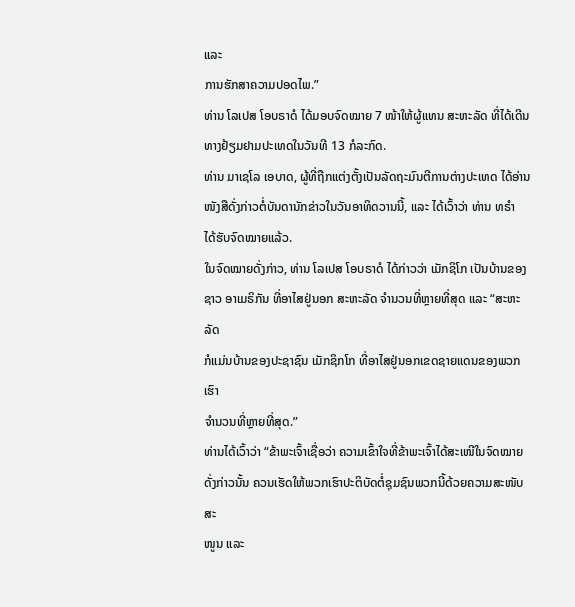ແລະ
ການຮັກສາຄວາມປອດໄພ.”
ທ່ານ ໂລເປສ ໂອບຣາດໍ ໄດ້ມອບຈົດໝາຍ 7 ໜ້າໃຫ້ຜູ້ແທນ ສະຫະລັດ ທີ່ໄດ້ເດີນ
ທາງຢ້ຽມຢາມປະເທດໃນວັນທີ 13 ກໍລະກົດ.
ທ່ານ ມາເຊໂລ ເອບາດ, ຜູ້ທີ່ຖືກແຕ່ງຕັ້ງເປັນລັດຖະມົນຕີການຕ່າງປະເທດ ໄດ້ອ່ານ
ໜັງສືດັ່ງກ່າວຕໍ່ບັນດານັກຂ່າວໃນວັນອາທິດວານນີ້, ແລະ ໄດ້ເວົ້າວ່າ ທ່ານ ທຣຳ
ໄດ້ຮັບຈົດໝາຍແລ້ວ.
ໃນຈົດໝາຍດັ່ງກ່າວ, ທ່ານ ໂລເປສ ໂອບຣາດໍ ໄດ້ກ່າວວ່າ ເມັກຊິໂກ ເປັນບ້ານຂອງ
ຊາວ ອາເມຣິກັນ ທີ່ອາໄສຢູ່ນອກ ສະຫະລັດ ຈຳນວນທີ່ຫຼາຍທີ່ສຸດ ແລະ “ສະຫະລັດ
ກໍແມ່ນບ້ານຂອງປະຊາຊົນ ເມັກຊິກໂກ ທີ່ອາໄສຢູ່ນອກເຂດຊາຍແດນຂອງພວກເຮົາ
ຈຳນວນທີ່ຫຼາຍທີ່ສຸດ.”
ທ່ານໄດ້ເວົ້າວ່າ “ຂ້າພະເຈົ້າເຊື່ອວ່າ ຄວາມເຂົ້າໃຈທີ່ຂ້າພະເຈົ້າໄດ້ສະເໜີໃນຈົດໝາຍ
ດັ່ງກ່າວນັ້ນ ຄວນເຮັດໃຫ້ພວກເຮົາປະຕິບັດຕໍ່ຊຸມຊົນພວກນີ້ດ້ວຍຄວາມສະໜັບສະ
ໜູນ ແລະ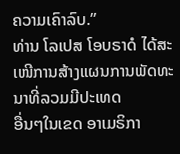ຄວາມເຄົາລົບ.”
ທ່ານ ໂລເປສ ໂອບຣາດໍ ໄດ້ສະເໜີການສ້າງແຜນການພັດທະນາທີ່ລວມມີປະເທດ
ອື່ນໆໃນເຂດ ອາເມຣິກາ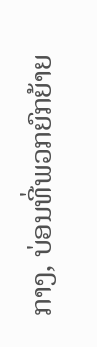ກາງ, ບ່ອນທີ່ພວກຍົກຍ້າຍ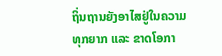ຖິ່ນຖານຍັງອາໄສຢູ່ໃນຄວາມ
ທຸກຍາກ ແລະ ຂາດໂອກາ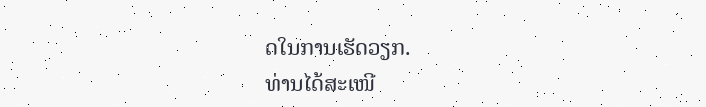ດໃນການເຮັດວຽກ.
ທ່ານໄດ້ສະເໜີ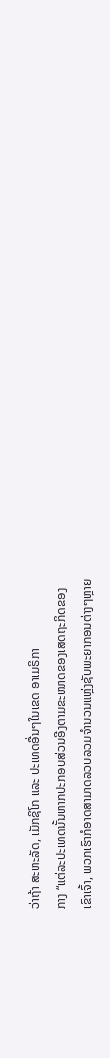ວ່າຖ້າ ສະຫະລັດ, ເມັກຊິໂກ ແລະ ປະເທດອື່ນໆໃນເຂດ ອາເມຣິກາ
ກາງ “ແຕ່ລະປະເທດນັ້ນຫາກປະກອບສ່ວນອີງຕາມຂະໜາດຂອງເສດຖະກິດຂອງ
ເຂົາເຈົ້າ, ພວກເຮົາກໍອາດສາມາດລວບລວມຈຳນວນແຫຼ່ງຊັບພະຍາກອນຕ່າງໆຫຼາຍ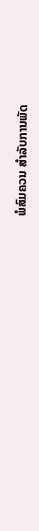ພໍສົມຄວນ ສຳລັບການພັດ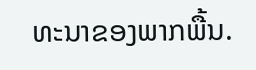ທະນາຂອງພາກພື້ນ.